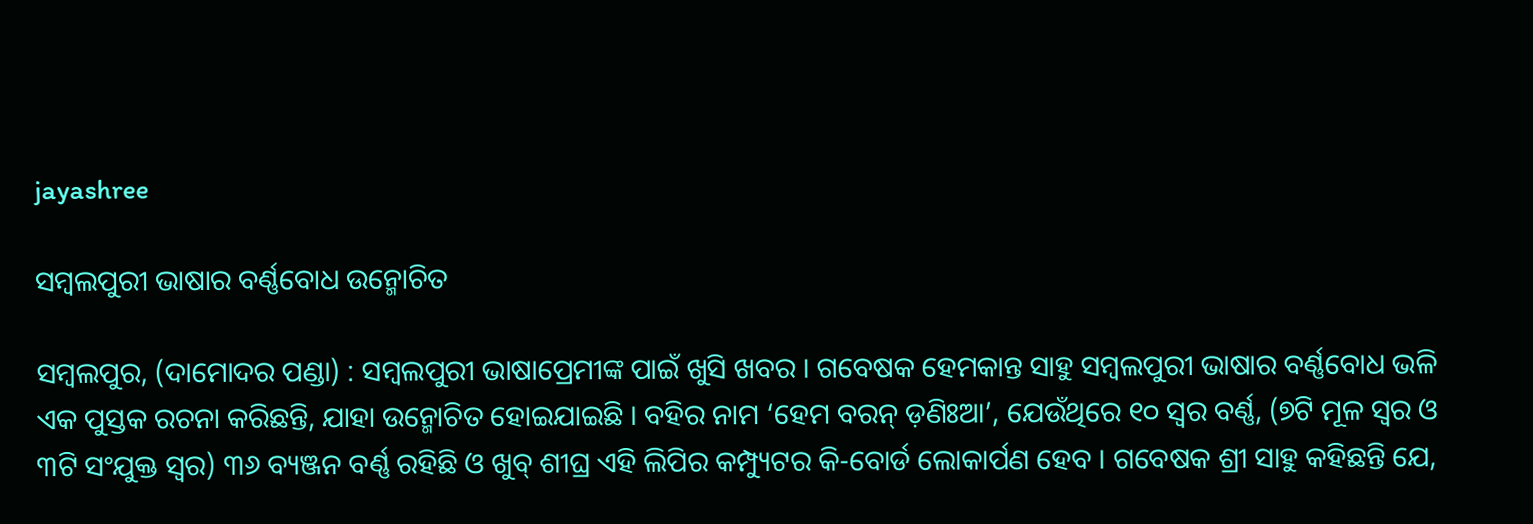jayashree

ସମ୍ବଲପୁରୀ ଭାଷାର ବର୍ଣ୍ଣବୋଧ ଉନ୍ମୋଚିତ

ସମ୍ବଲପୁର, (ଦାମୋଦର ପଣ୍ଡା) : ସମ୍ବଲପୁରୀ ଭାଷାପ୍ରେମୀଙ୍କ ପାଇଁ ଖୁସି ଖବର । ଗବେଷକ ହେମକାନ୍ତ ସାହୁ ସମ୍ବଲପୁରୀ ଭାଷାର ବର୍ଣ୍ଣବୋଧ ଭଳି ଏକ ପୁସ୍ତକ ରଚନା କରିଛନ୍ତି, ଯାହା ଉନ୍ମୋଚିତ ହୋଇଯାଇଛି । ବହିର ନାମ ‘ହେମ ବରନ୍ ଡ଼ଣିଃଆ’, ଯେଉଁଥିରେ ୧୦ ସ୍ୱର ବର୍ଣ୍ଣ, (୭ଟି ମୂଳ ସ୍ୱର ଓ ୩ଟି ସଂଯୁକ୍ତ ସ୍ୱର) ୩୬ ବ୍ୟଞ୍ଜନ ବର୍ଣ୍ଣ ରହିଛି ଓ ଖୁବ୍ ଶୀଘ୍ର ଏହି ଲିପିର କମ୍ପ୍ୟୁଟର କି-ବୋର୍ଡ ଲୋକାର୍ପଣ ହେବ । ଗବେଷକ ଶ୍ରୀ ସାହୁ କହିଛନ୍ତି ଯେ,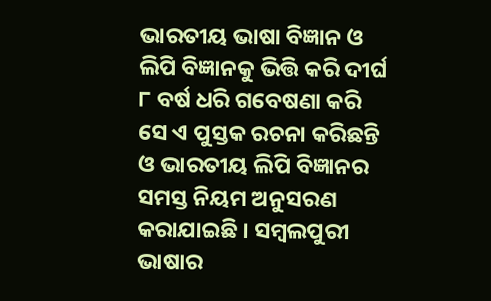ଭାରତୀୟ ଭାଷା ବିଜ୍ଞାନ ଓ ଲିପି ବିଜ୍ଞାନକୁ ଭିତ୍ତି କରି ଦୀର୍ଘ ୮ ବର୍ଷ ଧରି ଗବେଷଣା କରି ସେ ଏ ପୁସ୍ତକ ରଚନା କରିଛନ୍ତି ଓ ଭାରତୀୟ ଲିପି ବିଜ୍ଞାନର ସମସ୍ତ ନିୟମ ଅନୁସରଣ କରାଯାଇଛି । ସମ୍ବଲପୁରୀ ଭାଷାର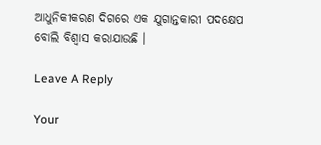ଆଧୁନିକୀକରଣ ଦିଗରେ ଏକ ଯୁଗାନ୍ତକାରୀ ପଦକ୍ଷେପ ବୋଲି ବିଶ୍ୱାସ କରାଯାଉଛି ।

Leave A Reply

Your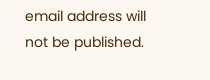email address will not be published.